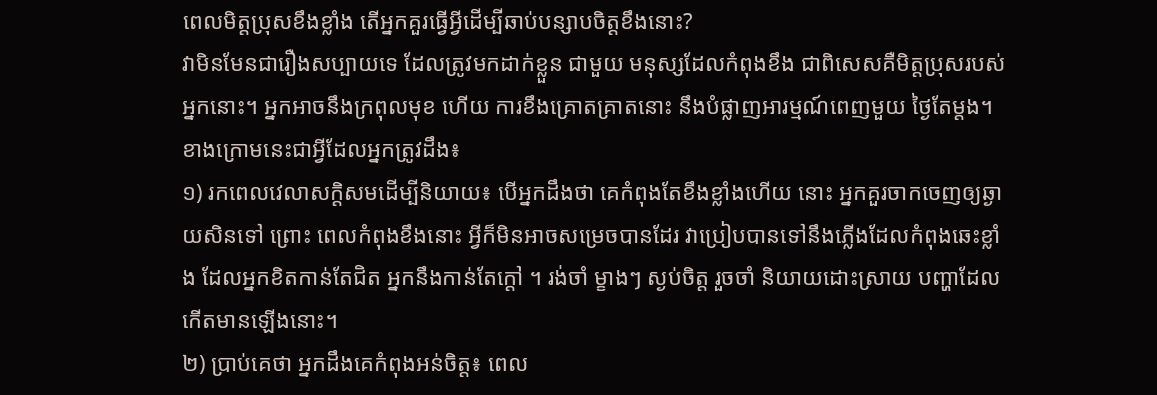ពេលមិត្តប្រុសខឹងខ្លាំង តើអ្នកគួរធ្វើអ្វីដើម្បីឆាប់បន្សាបចិត្តខឹងនោះ?
វាមិនមែនជារឿងសប្បាយទេ ដែលត្រូវមកដាក់ខ្លួន ជាមួយ មនុស្សដែលកំពុងខឹង ជាពិសេសគឺមិត្តប្រុសរបស់អ្នកនោះ។ អ្នកអាចនឹងក្រពុលមុខ ហើយ ការខឹងគ្រោតគ្រាតនោះ នឹងបំផ្លាញអារម្មណ៍ពេញមួយ ថ្ងៃតែម្ដង។ ខាងក្រោមនេះជាអ្វីដែលអ្នកត្រូវដឹង៖
១) រកពេលវេលាសក្ដិសមដើម្បីនិយាយ៖ បើអ្នកដឹងថា គេកំពុងតែខឹងខ្លាំងហើយ នោះ អ្នកគួរចាកចេញឲ្យឆ្ងាយសិនទៅ ព្រោះ ពេលកំពុងខឹងនោះ អ្វីក៏មិនអាចសម្រេចបានដែរ វាប្រៀបបានទៅនឹងភ្លើងដែលកំពុងឆេះខ្លាំង ដែលអ្នកខិតកាន់តែជិត អ្នកនឹងកាន់តែក្ដៅ ។ រង់ចាំ ម្ខាងៗ ស្ងប់ចិត្ត រួចចាំ និយាយដោះស្រាយ បញ្ហាដែលកើតមានឡើងនោះ។
២) ប្រាប់គេថា អ្នកដឹងគេកំពុងអន់ចិត្ត៖ ពេល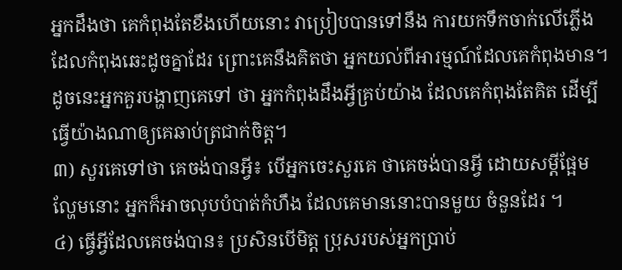អ្នកដឹងថា គេកំពុងតែខឹងហើយនោះ វាប្រៀបបានទៅនឹង ការយកទឹកចាក់លើភ្លើងដែលកំពុងឆេះដូចគ្នាដែរ ព្រោះគេនឹងគិតថា អ្នកយល់ពីអារម្មណ៍ដែលគេកំពុងមាន។ ដូចនេះអ្នកគួរបង្ហាញគេទៅ ថា អ្នកកំពុងដឹងអ្វីគ្រប់យ៉ាង ដែលគេកំពុងតែគិត ដើម្បីធ្វើយ៉ាងណាឲ្យគេឆាប់ត្រជាក់ចិត្ត។
៣) សួរគេទៅថា គេចង់បានអ្វី៖ បើអ្នកចេះសួរគេ ថាគេចង់បានអ្វី ដោយសម្ដីផ្អែមល្ហែមនោះ អ្នកក៏អាចលុបបំបាត់កំហឹង ដែលគេមាននោះបានមួយ ចំនួនដែរ ។
៤) ធ្វើអ្វីដែលគេចង់បាន៖ ប្រសិនបើមិត្ត ប្រុសរបស់អ្នកប្រាប់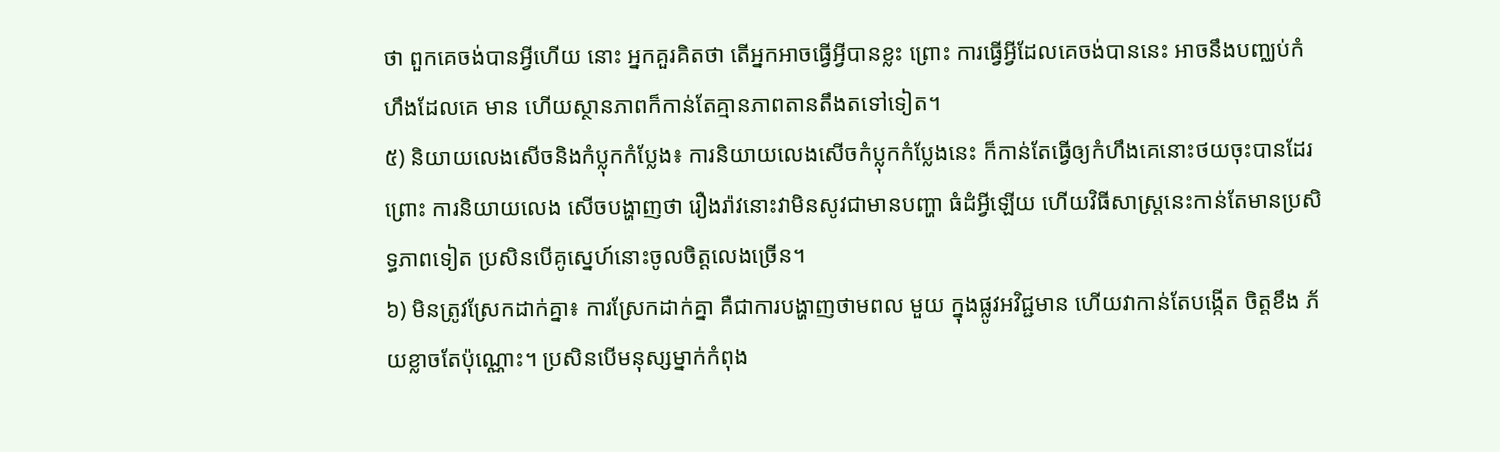ថា ពួកគេចង់បានអ្វីហើយ នោះ អ្នកគួរគិតថា តើអ្នកអាចធ្វើអ្វីបានខ្លះ ព្រោះ ការធ្វើអ្វីដែលគេចង់បាននេះ អាចនឹងបញ្ឈប់កំហឹងដែលគេ មាន ហើយស្ថានភាពក៏កាន់តែគ្មានភាពតានតឹងតទៅទៀត។
៥) និយាយលេងសើចនិងកំប្លុកកំប្លែង៖ ការនិយាយលេងសើចកំប្លុកកំប្លែងនេះ ក៏កាន់តែធ្វើឲ្យកំហឹងគេនោះថយចុះបានដែរ ព្រោះ ការនិយាយលេង សើចបង្ហាញថា រឿងរ៉ាវនោះវាមិនសូវជាមានបញ្ហា ធំដំអ្វីឡើយ ហើយវិធីសាស្ត្រនេះកាន់តែមានប្រសិទ្ធភាពទៀត ប្រសិនបើគូស្នេហ៍នោះចូលចិត្តលេងច្រើន។
៦) មិនត្រូវស្រែកដាក់គ្នា៖ ការស្រែកដាក់គ្នា គឺជាការបង្ហាញថាមពល មួយ ក្នុងផ្លូវអវិជ្ជមាន ហើយវាកាន់តែបង្កើត ចិត្តខឹង ភ័យខ្លាចតែប៉ុណ្ណោះ។ ប្រសិនបើមនុស្សម្នាក់កំពុង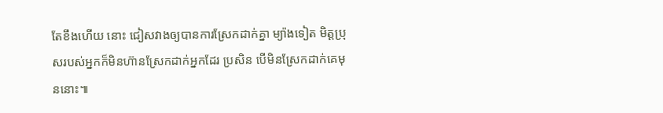តែខឹងហើយ នោះ ជៀសវាងឲ្យបានការស្រែកដាក់គ្នា ម្យ៉ាងទៀត មិត្តប្រុសរបស់អ្នកក៏មិនហ៊ានស្រែកដាក់អ្នកដែរ ប្រសិន បើមិនស្រែកដាក់គេមុននោះ៕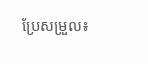ប្រែសម្រួល៖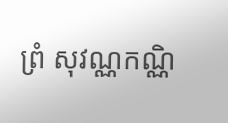ព្រំ សុវណ្ណកណ្ណិ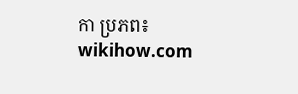កា ប្រភព៖ wikihow.com